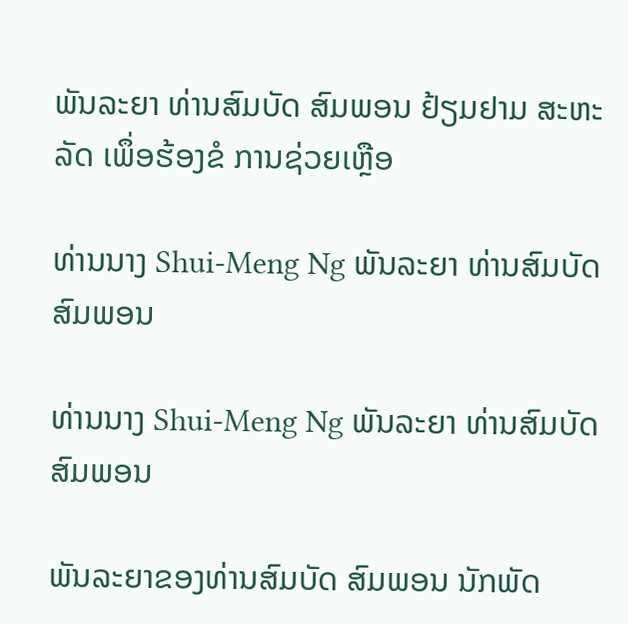ພັນລະຍາ ທ່ານສົມບັດ ສົມພອນ ຢ້ຽມຢາມ ສະຫະລັດ ເພຶ່ອຮ້ອງຂໍ ການຊ່ວຍເຫຼືອ

ທ່ານນາງ Shui-Meng Ng ພັນລະຍາ ທ່ານສົມບັດ ສົມພອນ

ທ່ານນາງ Shui-Meng Ng ພັນລະຍາ ທ່ານສົມບັດ ສົມພອນ

ພັນລະຍາຂອງທ່ານສົມບັດ ສົມພອນ ນັກພັດ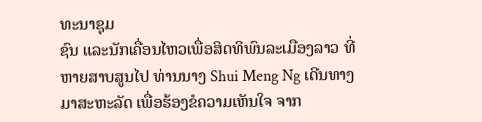ທະນາຊຸມ
ຊົນ ແລະນັກເຄື່ອນໄຫວເພື່ອສິດທິພົນລະເມືອງລາວ ທີ່
ຫາຍສາບສູນໄປ ທ່ານນາງ Shui Meng Ng ເດີນທາງ
ມາສະຫະລັດ ເພື່ອຮ້ອງຂໍຄວາມເຫັນໃຈ ຈາກ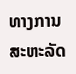ທາງການ
ສະຫະລັດ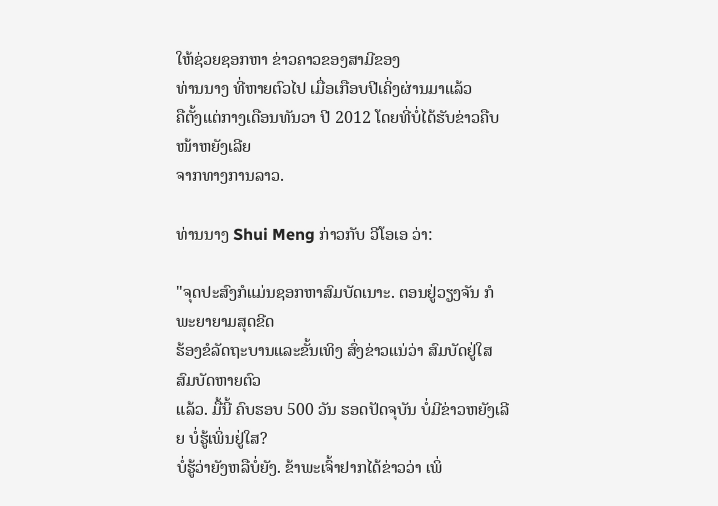ໃຫ້ຊ່ວຍຊອກຫາ ຂ່າວຄາວຂອງສາມີຂອງ
ທ່ານນາງ ທີ່ຫາຍຕົວໄປ ເມື່ອເກືອບປີເຄິ່ງຜ່ານມາແລ້ວ
ຄືຕັ້ງແຕ່ກາງເດືອນທັນວາ ປີ 2012 ໂດຍທີ່ບໍ່ໄດ້ຮັບຂ່າວຄືບໜ້າຫຍັງເລີຍ
ຈາກທາງການລາວ.

ທ່ານນາງ Shui Meng ກ່າວກັບ ວີໂອເອ ວ່າ:

"ຈຸດປະສົງກໍແມ່ນຊອກຫາສົມບັດເນາະ. ຕອນຢູ່ວຽງຈັນ ກໍພະຍາຍາມສຸດຂີດ
ຮ້ອງຂໍລັດຖະບານແລະຂັ້ນເທິງ ສົ່ງຂ່າວແນ່ວ່າ ສົມບັດຢູ່ໃສ ສົມບັດຫາຍຕົວ
ແລ້ວ. ມື້ນີ້ ຄົບຮອບ 500 ວັນ ຮອດປັດຈຸບັນ ບໍ່ມີຂ່າວຫຍັງເລີຍ ບໍ່ຮູ້ເພິ່ນຢູ່ໃສ?
ບໍ່ຮູ້ວ່າຍັງຫລືບໍ່ຍັງ. ຂ້າພະເຈົ້າຢາກໄດ້ຂ່າວວ່າ ເພິ່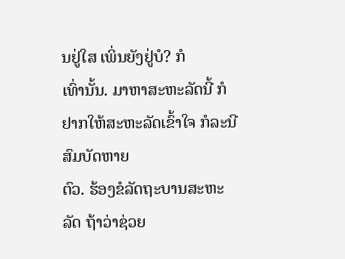ນຢູ່ໃສ ເພິ່ນຍັງຢູ່ບໍ? ກໍ
ເທົ່ານັ້ນ. ມາຫາສະຫະລັດນີ້ ກໍຢາກໃຫ້ສະຫະລັດເຂົ້າໃຈ ກໍລະນີສົມບັດຫາຍ
ຕົວ. ຮ້ອງຂໍລັດຖະບານສະຫະລັດ ຖ້າວ່າຊ່ວຍ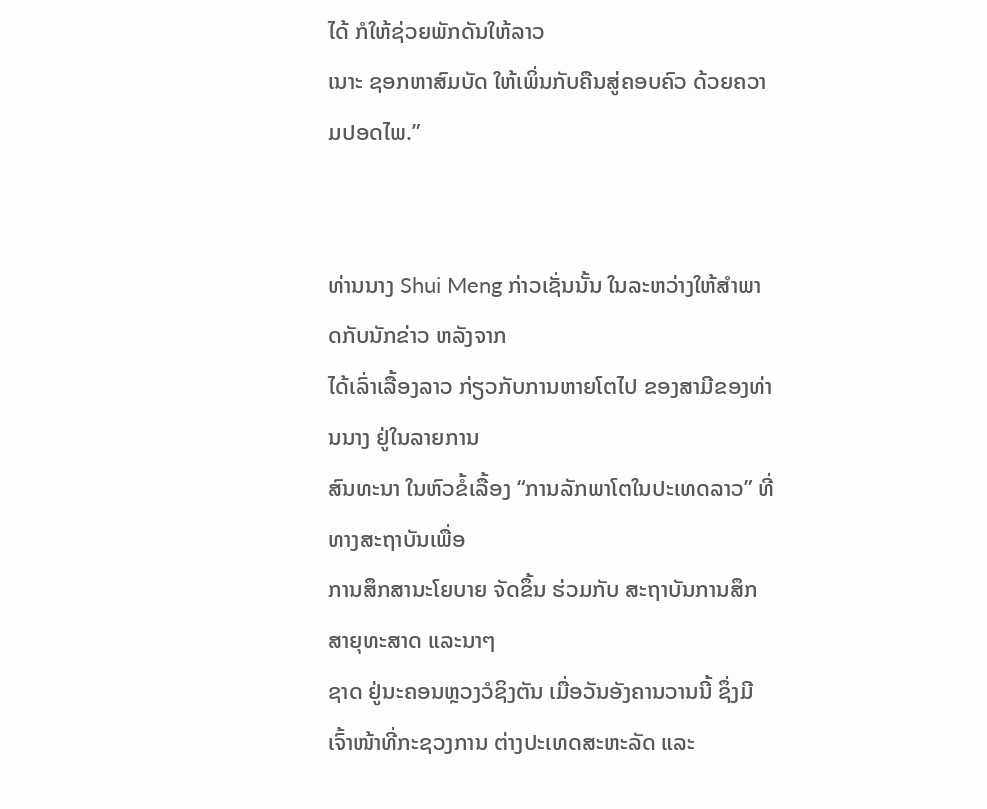ໄດ້ ກໍໃຫ້ຊ່ວຍພັກດັນໃຫ້ລາວ
ເນາະ ຊອກຫາສົມບັດ ໃຫ້ເພິ່ນກັບຄືນສູ່ຄອບຄົວ ດ້ວຍຄວາມປອດໄພ.”


ທ່ານນາງ Shui Meng ກ່າວເຊັ່ນນັ້ນ ໃນລະຫວ່າງໃຫ້ສຳພາດກັບນັກຂ່າວ ຫລັງຈາກ
ໄດ້ເລົ່າເລື້ອງລາວ ກ່ຽວກັບການຫາຍໂຕໄປ ຂອງສາມີຂອງທ່ານນາງ ຢູ່ໃນລາຍການ
ສົນທະນາ ໃນຫົວຂໍ້ເລື້ອງ “ການລັກພາໂຕໃນປະເທດລາວ” ທີ່ທາງສະຖາບັນເພື່ອ
ການສຶກສານະໂຍບາຍ ຈັດຂຶ້ນ ຮ່ວມກັບ ສະຖາບັນການສຶກສາຍຸທະສາດ ແລະນາໆ
ຊາດ ຢູ່ນະຄອນຫຼວງວໍຊິງຕັນ ເມື່ອວັນອັງຄານວານນີ້ ຊຶ່ງມີເຈົ້າໜ້າທີ່ກະຊວງການ ຕ່າງປະເທດສະຫະລັດ ແລະ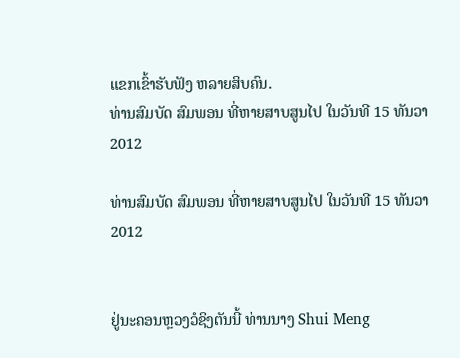ແຂກເຂົ້າຮັບຟັງ ຫລາຍສິບຄົນ.
ທ່ານສົມບັດ ສົມພອນ ທີ່ຫາຍສາບສູນໄປ ໃນວັນທີ 15 ທັນວາ 2012

ທ່ານສົມບັດ ສົມພອນ ທີ່ຫາຍສາບສູນໄປ ໃນວັນທີ 15 ທັນວາ 2012


ຢູ່ນະຄອນຫຼວງວໍຊິງຕັນນີ້ ທ່ານນາງ Shui Meng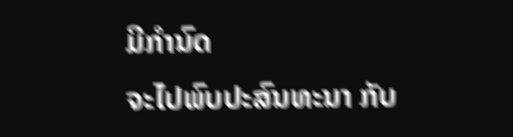ມີກຳນົດ
ຈະໄປພົບປະສົນທະນາ ກັບ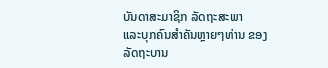ບັນດາສະມາຊິກ ລັດຖະສະພາ
ແລະບຸກຄົນສຳຄັນຫຼາຍໆທ່ານ ຂອງລັດຖະບານ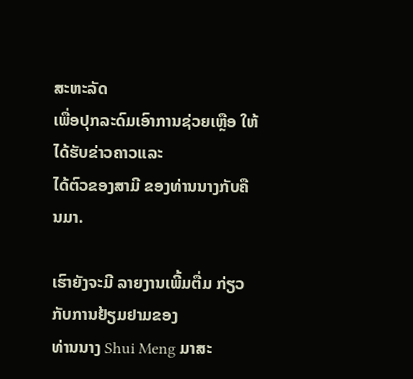ສະຫະລັດ
ເພື່ອປຸກລະດົມເອົາການຊ່ວຍເຫຼືອ ໃຫ້ໄດ້ຮັບຂ່າວຄາວແລະ
ໄດ້ຕົວຂອງສາມີ ຂອງທ່ານນາງກັບຄືນມາ.

ເຮົາຍັງຈະມີ ລາຍງານເພີ້ມຕື່ມ ກ່ຽວກັບການຢ້ຽມຢາມຂອງ
ທ່ານນາງ Shui Meng ມາສະ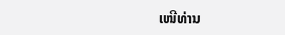ເໜີທ່ານ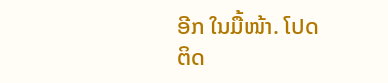ອີກ ໃນມື້ໜ້າ. ໂປດ
ຕິດ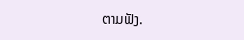ຕາມຟັງ.